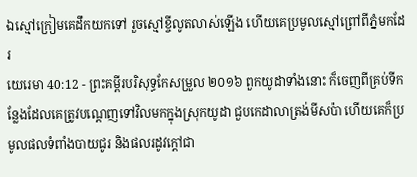ឯស្មៅក្រៀមគេដឹកយកទៅ រួចស្មៅខ្ចីលូតលាស់ឡើង ហើយគេប្រមូលស្មៅព្រៅពីភ្នំមកដែរ
យេរេមា 40:12 - ព្រះគម្ពីរបរិសុទ្ធកែសម្រួល ២០១៦ ពួកយូដាទាំងនោះ ក៏ចេញពីគ្រប់ទីកន្លែងដែលគេត្រូវបណ្តេញទៅវិលមកក្នុងស្រុកយូដា ជួបកេដាលាត្រង់មីសប៉ា ហើយគេក៏ប្រមូលផលទំពាំងបាយជូរ និងផលរដូវក្តៅជា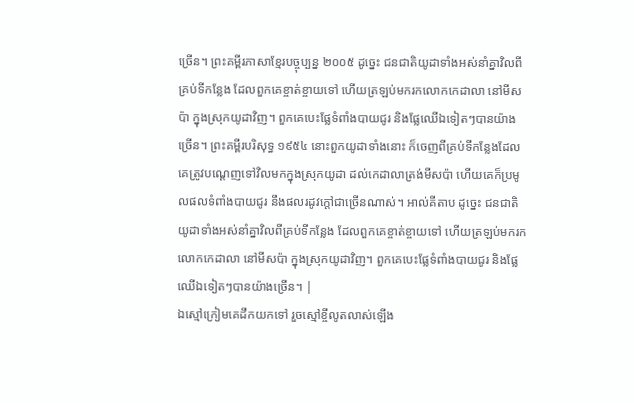ច្រើន។ ព្រះគម្ពីរភាសាខ្មែរបច្ចុប្បន្ន ២០០៥ ដូច្នេះ ជនជាតិយូដាទាំងអស់នាំគ្នាវិលពីគ្រប់ទីកន្លែង ដែលពួកគេខ្ចាត់ខ្ចាយទៅ ហើយត្រឡប់មករកលោកកេដាលា នៅមីសប៉ា ក្នុងស្រុកយូដាវិញ។ ពួកគេបេះផ្លែទំពាំងបាយជូរ និងផ្លែឈើឯទៀតៗបានយ៉ាងច្រើន។ ព្រះគម្ពីរបរិសុទ្ធ ១៩៥៤ នោះពួកយូដាទាំងនោះ ក៏ចេញពីគ្រប់ទីកន្លែងដែលគេត្រូវបណ្តេញទៅវិលមកក្នុងស្រុកយូដា ដល់កេដាលាត្រង់មីសប៉ា ហើយគេក៏ប្រមូលផលទំពាំងបាយជូរ នឹងផលរដូវក្តៅជាច្រើនណាស់។ អាល់គីតាប ដូច្នេះ ជនជាតិយូដាទាំងអស់នាំគ្នាវិលពីគ្រប់ទីកន្លែង ដែលពួកគេខ្ចាត់ខ្ចាយទៅ ហើយត្រឡប់មករកលោកកេដាលា នៅមីសប៉ា ក្នុងស្រុកយូដាវិញ។ ពួកគេបេះផ្លែទំពាំងបាយជូរ និងផ្លែឈើឯទៀតៗបានយ៉ាងច្រើន។ |
ឯស្មៅក្រៀមគេដឹកយកទៅ រួចស្មៅខ្ចីលូតលាស់ឡើង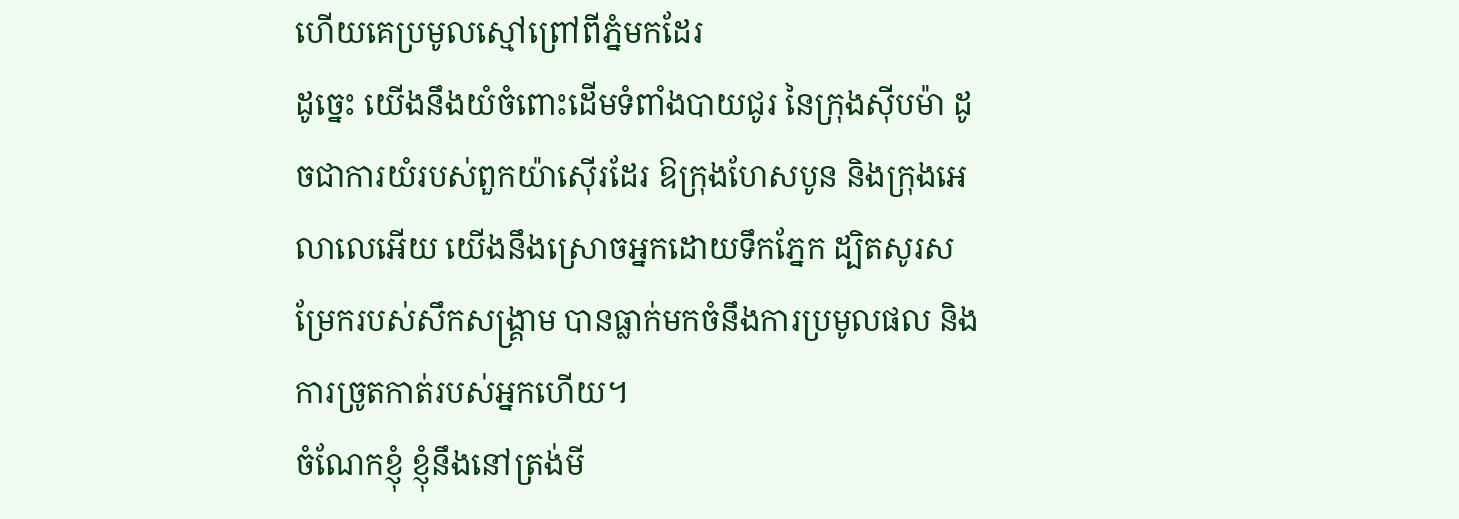ហើយគេប្រមូលស្មៅព្រៅពីភ្នំមកដែរ
ដូច្នេះ យើងនឹងយំចំពោះដើមទំពាំងបាយជូរ នៃក្រុងស៊ីបម៉ា ដូចជាការយំរបស់ពួកយ៉ាស៊ើរដែរ ឱក្រុងហែសបូន និងក្រុងអេលាលេអើយ យើងនឹងស្រោចអ្នកដោយទឹកភ្នែក ដ្បិតសូរសម្រែករបស់សឹកសង្គ្រាម បានធ្លាក់មកចំនឹងការប្រមូលផល និងការច្រូតកាត់របស់អ្នកហើយ។
ចំណែកខ្ញុំ ខ្ញុំនឹងនៅត្រង់មី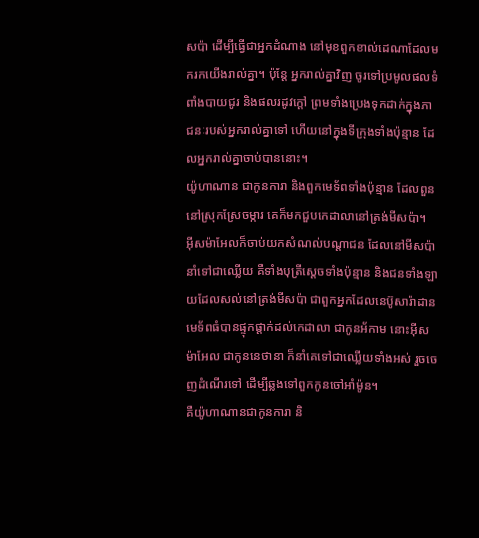សប៉ា ដើម្បីធ្វើជាអ្នកដំណាង នៅមុខពួកខាល់ដេណាដែលមករកយើងរាល់គ្នា។ ប៉ុន្តែ អ្នករាល់គ្នាវិញ ចូរទៅប្រមូលផលទំពាំងបាយជូរ និងផលរដូវក្តៅ ព្រមទាំងប្រេងទុកដាក់ក្នុងភាជនៈរបស់អ្នករាល់គ្នាទៅ ហើយនៅក្នុងទីក្រុងទាំងប៉ុន្មាន ដែលអ្នករាល់គ្នាចាប់បាននោះ។
យ៉ូហាណាន ជាកូនការា និងពួកមេទ័ពទាំងប៉ុន្មាន ដែលពួននៅស្រុកស្រែចម្ការ គេក៏មកជួបកេដាលានៅត្រង់មីសប៉ា។
អ៊ីសម៉ាអែលក៏ចាប់យកសំណល់បណ្ដាជន ដែលនៅមីសប៉ា នាំទៅជាឈ្លើយ គឺទាំងបុត្រីស្តេចទាំងប៉ុន្មាន និងជនទាំងឡាយដែលសល់នៅត្រង់មីសប៉ា ជាពួកអ្នកដែលនេប៊ូសារ៉ាដានមេទ័ពធំបានផ្ទុកផ្តាក់ដល់កេដាលា ជាកូនអ័កាម នោះអ៊ីសម៉ាអែល ជាកូននេថានា ក៏នាំគេទៅជាឈ្លើយទាំងអស់ រួចចេញដំណើរទៅ ដើម្បីឆ្លងទៅពួកកូនចៅអាំម៉ូន។
គឺយ៉ូហាណានជាកូនការា និ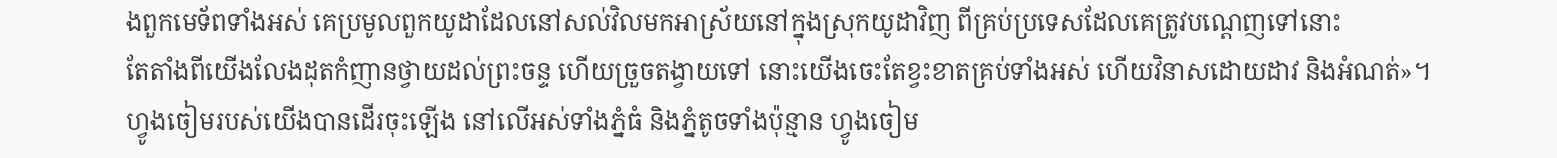ងពួកមេទ័ពទាំងអស់ គេប្រមូលពួកយូដាដែលនៅសល់វិលមកអាស្រ័យនៅក្នុងស្រុកយូដាវិញ ពីគ្រប់ប្រទេសដែលគេត្រូវបណ្តេញទៅនោះ
តែតាំងពីយើងលែងដុតកំញានថ្វាយដល់ព្រះចន្ទ ហើយច្រួចតង្វាយទៅ នោះយើងចេះតែខ្វះខាតគ្រប់ទាំងអស់ ហើយវិនាសដោយដាវ និងអំណត់»។
ហ្វូងចៀមរបស់យើងបានដើរចុះឡើង នៅលើអស់ទាំងភ្នំធំ និងភ្នំតូចទាំងប៉ុន្មាន ហ្វូងចៀម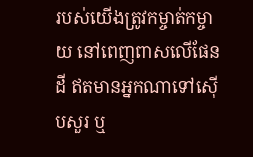របស់យើងត្រូវកម្ចាត់កម្ចាយ នៅពេញពាសលើផែនដី ឥតមានអ្នកណាទៅស៊ើបសួរ ឬ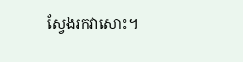ស្វែងរកវាសោះ។